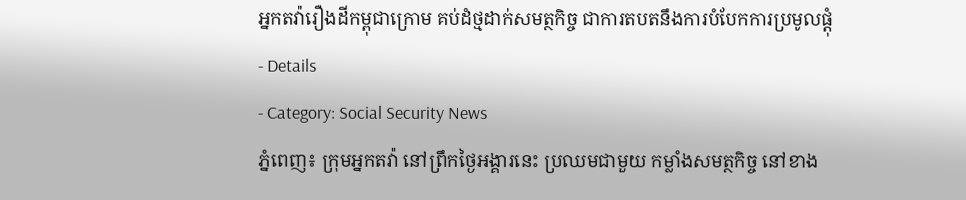អ្នកតវ៉ារឿងដីកម្ពុជាក្រោម គប់ដំថ្មដាក់សមត្ថកិច្ច ជាការតបតនឹងការបំបែកការប្រមូលផ្តុំ
- Details
- Category: Social Security News
ភ្នំពេញ៖ ក្រុមអ្នកតវ៉ា នៅព្រឹកថ្ងៃអង្គារនេះ ប្រឈមជាមួយ កម្លាំងសមត្ថកិច្ច នៅខាង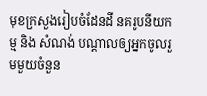មុខក្រសួងរៀបចំដែនដី នគរូបនីយកម្ម និង សំណង់ បណ្តាលឲ្យអ្នកចូលរួមមួយចំនួន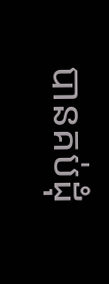បានគប់ដុំ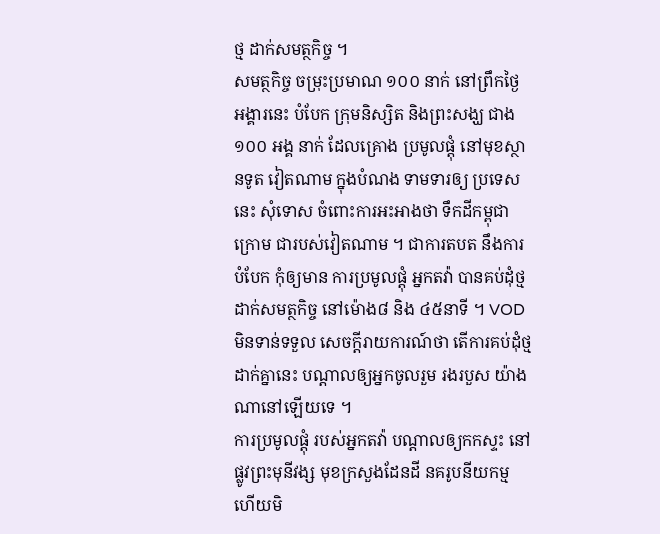ថ្ម ដាក់សមត្ថកិច្ច ។
សមត្ថកិច្ច ចម្រុះប្រមាណ ១០០ នាក់ នៅព្រឹកថ្ងៃ អង្គារនេះ បំបែក ក្រុមនិស្សិត និងព្រះសង្ឃ ជាង១០០ អង្គ នាក់ ដែលគ្រោង ប្រមូលផ្តុំ នៅមុខស្ថានទូត វៀតណាម ក្នុងបំណង ទាមទារឲ្យ ប្រទេសនេះ សុំទោស ចំពោះការអះអាងថា ទឹកដីកម្ពុជាក្រោម ជារបស់វៀតណាម ។ ជាការតបត នឹងការបំបែក កុំឲ្យមាន ការប្រមូលផ្តុំ អ្នកតវ៉ា បានគប់ដុំថ្ម ដាក់សមត្ថកិច្ច នៅម៉ោង៨ និង ៤៥នាទី ។ VOD មិនទាន់ទទួល សេចក្តីរាយការណ៍ថា តើការគប់ដុំថ្ម ដាក់គ្នានេះ បណ្តាលឲ្យអ្នកចូលរួម រងរបួស យ៉ាងណានៅឡើយទេ ។
ការប្រមូលផ្តុំ របស់អ្នកតវ៉ា បណ្តាលឲ្យកកស្ទះ នៅផ្លូវព្រះមុនីវង្ស មុខក្រសួងដែនដី នគរូបនីយកម្ម ហើយមិ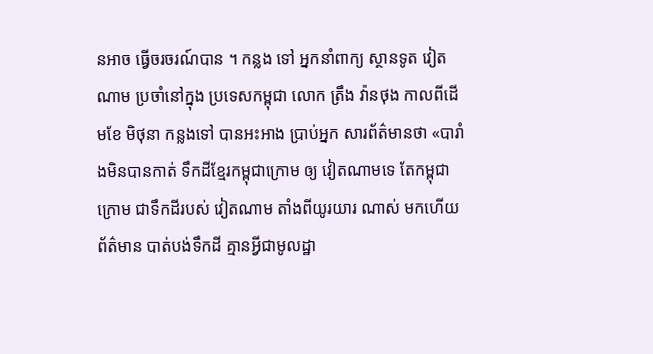នអាច ធ្វើចរចរណ៍បាន ។ កន្លង ទៅ អ្នកនាំពាក្យ ស្ថានទូត វៀតណាម ប្រចាំនៅក្នុង ប្រទេសកម្ពុជា លោក ត្រឹង វ៉ានថុង កាលពីដើមខែ មិថុនា កន្លងទៅ បានអះអាង ប្រាប់អ្នក សារព័ត៌មានថា «បារាំងមិនបានកាត់ ទឹកដីខ្មែរកម្ពុជាក្រោម ឲ្យ វៀតណាមទេ តែកម្ពុជាក្រោម ជាទឹកដីរបស់ វៀតណាម តាំងពីយូរយារ ណាស់ មកហើយ ព័ត៌មាន បាត់បង់ទឹកដី គ្មានអ្វីជាមូលដ្ឋា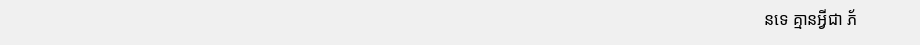នទេ គ្មានអ្វីជា ភ័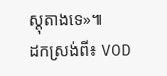ស្តុតាងទេ»៕
ដកស្រង់ពី៖ VOD